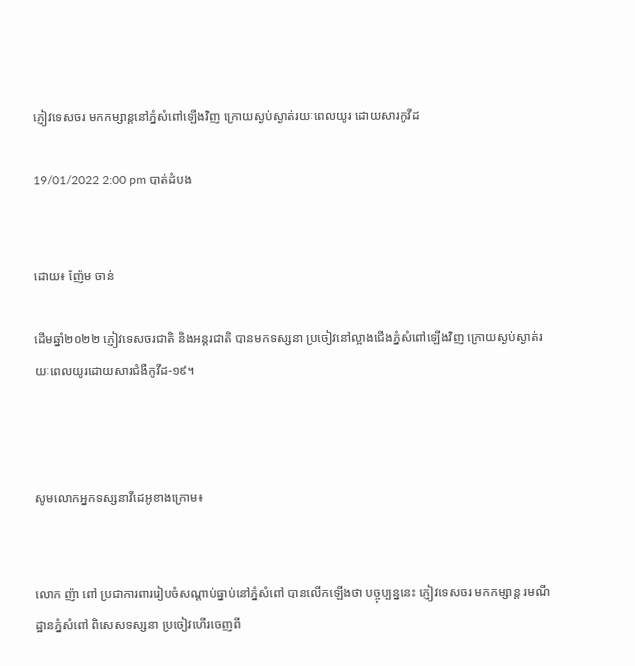ភ្ញៀវទេសចរ មកកម្សាន្តនៅភ្នំសំពៅឡើងវិញ ក្រោយស្ងប់ស្ងាត់រយៈពេលយូរ ដោយសារកូវីដ

19/01/2022 2:00 pm បាត់ដំបង


ដោយ៖ ញ៉ែម ចាន់

ដើមឆ្នាំ២០២២ ភ្ញៀវទេសចរជាតិ និងអន្តរជាតិ បានមកទស្សនា ប្រចៀវនៅល្អាងជើងភ្នំសំពៅឡើងវិញ ក្រោយស្ងប់ស្ងាត់រយៈពេលយូរដោយសារជំងឺកូវីដ-១៩។



សូមលោកអ្នកទស្សនាវីដេអូខាងក្រោម៖


លោក ញ៉ា ពៅ ប្រជាការពាររៀបចំសណ្តាប់ធ្នាប់នៅភ្នំសំពៅ បានលើកឡើងថា បច្ចុប្បន្ននេះ ភ្ញៀវទេសចរ មកកម្សាន្ត រមណីដ្ឋានភ្នំសំពៅ ពិសេសទស្សនា ប្រចៀវហើរចេញពី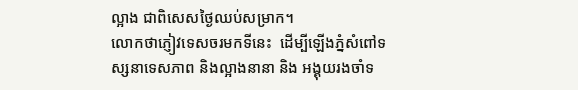ល្អាង ជាពិសេសថ្ងៃឈប់សម្រាក។
លោកថាភ្ញៀវទេសចរមកទីនេះ  ដើម្បីឡើងភ្នំសំពៅទស្សនាទេសភាព និងល្អាងនានា និង អង្គុយរងចាំទ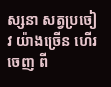ស្សនា សត្វប្រចៀវ យ៉ាងច្រើន ហើរចេញ ពី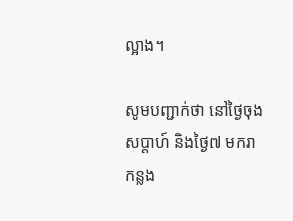ល្អាង។

សូមបញ្ជាក់ថា នៅថ្ងៃចុងសប្ដាហ៍ និងថ្ងៃ៧ មករាកន្លង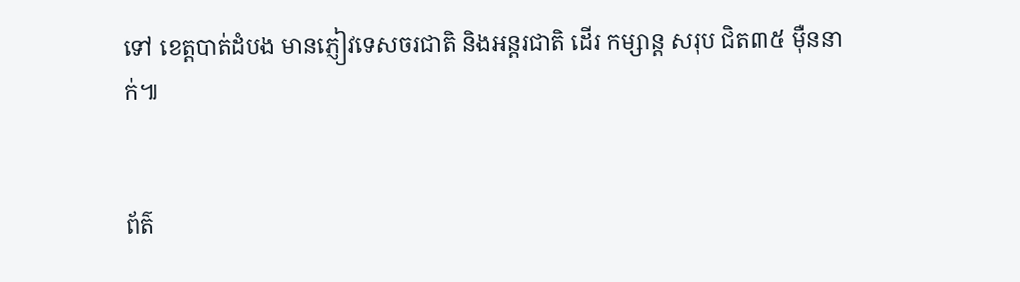ទៅ ខេត្តបាត់ដំបង មានភ្ញៀវទេសចរជាតិ និងអន្តរជាតិ ដើរ កម្សាន្ដ សរុប ជិត៣៥ ម៉ឺននាក់៕


ព័ត៌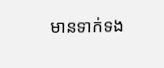មានទាក់ទង